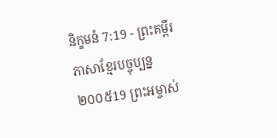និក្ខមនំ 7:19 - ព្រះគម្ពីរភាសាខ្មែរបច្ចុប្បន្ន ២០០៥19 ព្រះអម្ចាស់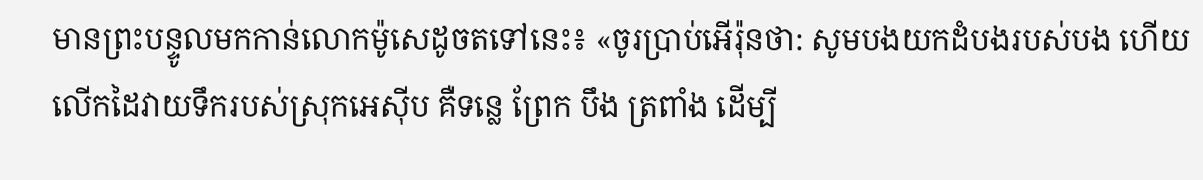មានព្រះបន្ទូលមកកាន់លោកម៉ូសេដូចតទៅនេះ៖ «ចូរប្រាប់អើរ៉ុនថា: សូមបងយកដំបងរបស់បង ហើយលើកដៃវាយទឹករបស់ស្រុកអេស៊ីប គឺទន្លេ ព្រែក បឹង ត្រពាំង ដើម្បី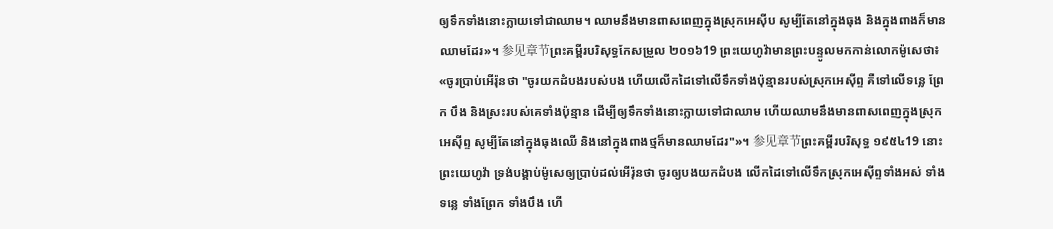ឲ្យទឹកទាំងនោះក្លាយទៅជាឈាម។ ឈាមនឹងមានពាសពេញក្នុងស្រុកអេស៊ីប សូម្បីតែនៅក្នុងធុង និងក្នុងពាងក៏មានឈាមដែរ»។ 参见章节ព្រះគម្ពីរបរិសុទ្ធកែសម្រួល ២០១៦19 ព្រះយេហូវ៉ាមានព្រះបន្ទូលមកកាន់លោកម៉ូសេថា៖ «ចូរប្រាប់អើរ៉ុនថា "ចូរយកដំបងរបស់បង ហើយលើកដៃទៅលើទឹកទាំងប៉ុន្មានរបស់ស្រុកអេស៊ីព្ទ គឺទៅលើទន្លេ ព្រែក បឹង និងស្រះរបស់គេទាំងប៉ុន្មាន ដើម្បីឲ្យទឹកទាំងនោះក្លាយទៅជាឈាម ហើយឈាមនឹងមានពាសពេញក្នុងស្រុកអេស៊ីព្ទ សូម្បីតែនៅក្នុងធុងឈើ និងនៅក្នុងពាងថ្មក៏មានឈាមដែរ"»។ 参见章节ព្រះគម្ពីរបរិសុទ្ធ ១៩៥៤19 នោះព្រះយេហូវ៉ា ទ្រង់បង្គាប់ម៉ូសេឲ្យប្រាប់ដល់អើរ៉ុនថា ចូរឲ្យបងយកដំបង លើកដៃទៅលើទឹកស្រុកអេស៊ីព្ទទាំងអស់ ទាំងទន្លេ ទាំងព្រែក ទាំងបឹង ហើ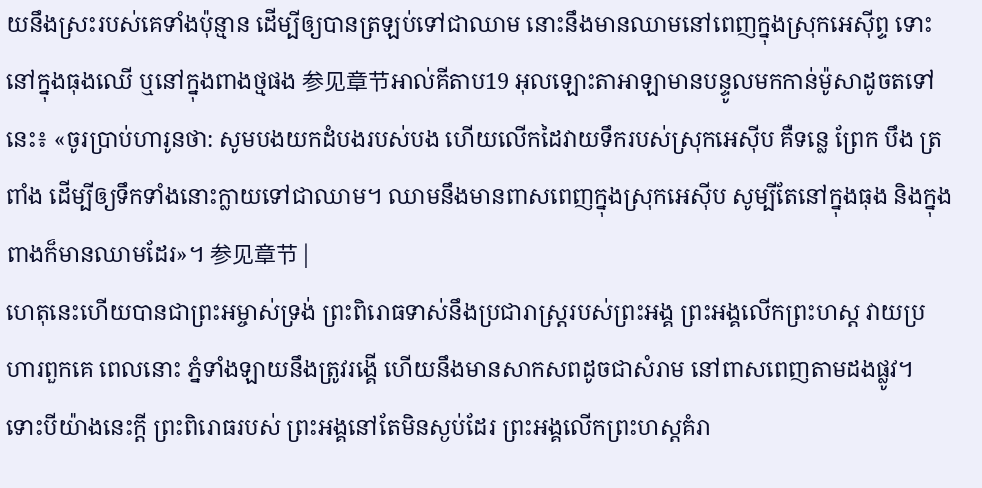យនឹងស្រះរបស់គេទាំងប៉ុន្មាន ដើម្បីឲ្យបានត្រឡប់ទៅជាឈាម នោះនឹងមានឈាមនៅពេញក្នុងស្រុកអេស៊ីព្ទ ទោះនៅក្នុងធុងឈើ ឬនៅក្នុងពាងថ្មផង 参见章节អាល់គីតាប19 អុលឡោះតាអាឡាមានបន្ទូលមកកាន់ម៉ូសាដូចតទៅនេះ៖ «ចូរប្រាប់ហារូនថា: សូមបងយកដំបងរបស់បង ហើយលើកដៃវាយទឹករបស់ស្រុកអេស៊ីប គឺទន្លេ ព្រែក បឹង ត្រពាំង ដើម្បីឲ្យទឹកទាំងនោះក្លាយទៅជាឈាម។ ឈាមនឹងមានពាសពេញក្នុងស្រុកអេស៊ីប សូម្បីតែនៅក្នុងធុង និងក្នុងពាងក៏មានឈាមដែរ»។ 参见章节 |
ហេតុនេះហើយបានជាព្រះអម្ចាស់ទ្រង់ ព្រះពិរោធទាស់នឹងប្រជារាស្ត្ររបស់ព្រះអង្គ ព្រះអង្គលើកព្រះហស្ដ វាយប្រហារពួកគេ ពេលនោះ ភ្នំទាំងឡាយនឹងត្រូវរង្គើ ហើយនឹងមានសាកសពដូចជាសំរាម នៅពាសពេញតាមដងផ្លូវ។ ទោះបីយ៉ាងនេះក្ដី ព្រះពិរោធរបស់ ព្រះអង្គនៅតែមិនស្ងប់ដែរ ព្រះអង្គលើកព្រះហស្ដគំរា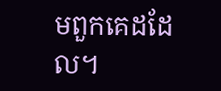មពួកគេដដែល។